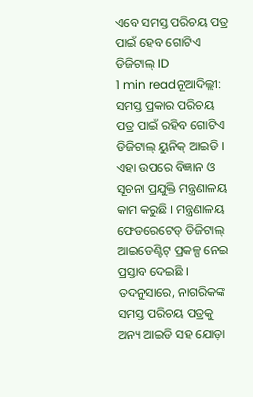ଏବେ ସମସ୍ତ ପରିଚୟ ପତ୍ର ପାଇଁ ହେବ ଗୋଟିଏ ଡିଜିଟାଲ୍ ID
1 min readନୂଆଦିଲ୍ଲୀ: ସମସ୍ତ ପ୍ରକାର ପରିଚୟ ପତ୍ର ପାଇଁ ରହିବ ଗୋଟିଏ ଡିଜିଟାଲ୍ ୟୁନିକ୍ ଆଇଡି । ଏହା ଉପରେ ବିଜ୍ଞାନ ଓ ସୂଚନା ପ୍ରଯୁକ୍ତି ମନ୍ତ୍ରଣାଳୟ କାମ କରୁଛି । ମନ୍ତ୍ରଣାଳୟ ଫେଡରେଟେଡ୍ ଡିଜିଟାଲ୍ ଆଇଡେଣ୍ଟିଟ୍ ପ୍ରକଳ୍ପ ନେଇ ପ୍ରସ୍ତାବ ଦେଇଛି । ତଦନୁସାରେ, ନାଗରିକଙ୍କ ସମସ୍ତ ପରିଚୟ ପତ୍ରକୁ ଅନ୍ୟ ଆଇଡି ସହ ଯୋଡ଼ା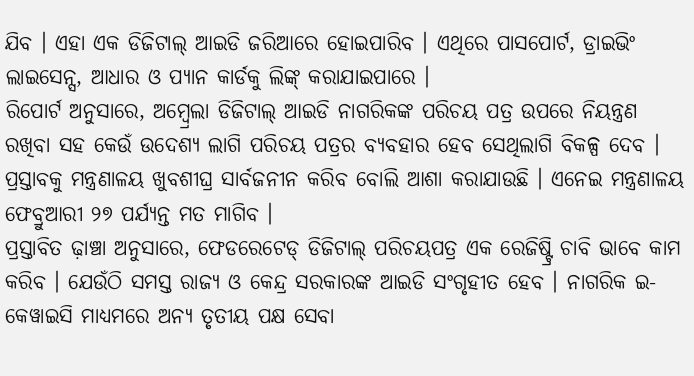ଯିବ । ଏହା ଏକ ଡିଜିଟାଲ୍ ଆଇଡି ଜରିଆରେ ହୋଇପାରିବ । ଏଥିରେ ପାସପୋର୍ଟ, ଡ୍ରାଇଭିଂ ଲାଇସେନ୍ସ, ଆଧାର ଓ ପ୍ୟାନ କାର୍ଡକୁ ଲିଙ୍କ୍ କରାଯାଇପାରେ ।
ରିପୋର୍ଟ ଅନୁସାରେ, ଅମ୍ବ୍ରେଲା ଡିଜିଟାଲ୍ ଆଇଡି ନାଗରିକଙ୍କ ପରିଚୟ ପତ୍ର ଉପରେ ନିୟନ୍ତ୍ରଣ ରଖିବା ସହ କେଉଁ ଉଦେଶ୍ୟ ଲାଗି ପରିଚୟ ପତ୍ରର ବ୍ୟବହାର ହେବ ସେଥିଲାଗି ବିକଳ୍ପ ଦେବ । ପ୍ରସ୍ତାବକୁ ମନ୍ତ୍ରଣାଳୟ ଖୁବଶୀଘ୍ର ସାର୍ବଜନୀନ କରିବ ବୋଲି ଆଶା କରାଯାଉଛି । ଏନେଇ ମନ୍ତ୍ରଣାଳୟ ଫେବ୍ରୁଆରୀ ୨୭ ପର୍ଯ୍ୟନ୍ତ ମତ ମାଗିବ ।
ପ୍ରସ୍ତାବିତ ଢ଼ାଞ୍ଚା ଅନୁସାରେ, ଫେଡରେଟେଡ୍ ଡିଜିଟାଲ୍ ପରିଚୟପତ୍ର ଏକ ରେଜିଷ୍ଟ୍ରି ଚାବି ଭାବେ କାମ କରିବ । ଯେଉଁଠି ସମସ୍ତ ରାଜ୍ୟ ଓ କେନ୍ଦ୍ର ସରକାରଙ୍କ ଆଇଡି ସଂଗୃହୀତ ହେବ । ନାଗରିକ ଇ-କେୱାଇସି ମାଧ୍ୟମରେ ଅନ୍ୟ ତୃତୀୟ ପକ୍ଷ ସେବା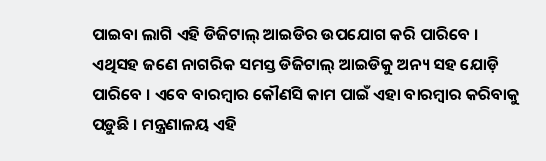ପାଇବା ଲାଗି ଏହି ଡିଜିଟାଲ୍ ଆଇଡିର ଉପଯୋଗ କରି ପାରିବେ ।
ଏଥିସହ ଜଣେ ନାଗରିକ ସମସ୍ତ ଡିଜିଟାଲ୍ ଆଇଡିକୁ ଅନ୍ୟ ସହ ଯୋଡ଼ି ପାରିବେ । ଏବେ ବାରମ୍ବାର କୌଣସି କାମ ପାଇଁ ଏହା ବାରମ୍ବାର କରିବାକୁ ପଡ଼ୁଛି । ମନ୍ତ୍ରଣାଳୟ ଏହି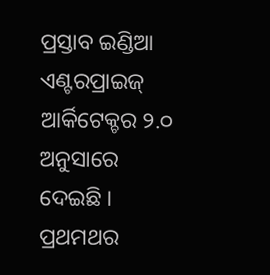ପ୍ରସ୍ତାବ ଇଣ୍ଡିଆ ଏଣ୍ଟରପ୍ରାଇଜ୍ ଆର୍କିଟେକ୍ଚର ୨.୦ ଅନୁସାରେ ଦେଇଛି । ପ୍ରଥମଥର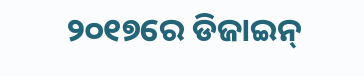୨୦୧୭ରେ ଡିଜାଇନ୍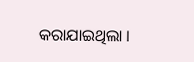କରାଯାଇଥିଲା ।